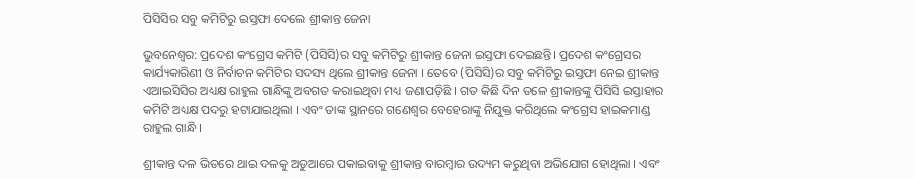ପିସିସିର ସବୁ କମିଟିରୁ ଇସ୍ତଫା ଦେଲେ ଶ୍ରୀକାନ୍ତ ଜେନା

ଭୁବନେଶ୍ୱର: ପ୍ରଦେଶ କଂଗ୍ରେସ କମିଟି (ପିସିସି)ର ସବୁ କମିଟିରୁ ଶ୍ରୀକାନ୍ତ ଜେନା ଇସ୍ତଫା ଦେଇଛନ୍ତି। ପ୍ରଦେଶ କଂଗ୍ରେସର କାର୍ଯ୍ୟକାରିଣୀ ଓ ନିର୍ବାଚନ କମିଟିର ସଦସ୍ୟ ଥିଲେ ଶ୍ରୀକାନ୍ତ ଜେନା । ତେବେ (ପିସିସି)ର ସବୁ କମିଟିରୁ ଇସ୍ତଫା ନେଇ ଶ୍ରୀକାନ୍ତ ଏଆଇସିସିର ଅଧ୍ୟକ୍ଷ ରାହୁଲ ଗାନ୍ଧିଙ୍କୁ ଅବଗତ କରାଇଥିବା ମଧ୍ୟ ଜଣାପଡ଼ିଛି । ଗତ କିଛି ଦିନ ତଳେ ଶ୍ରୀକାନ୍ତଙ୍କୁ ପିସିସି ଇସ୍ତାହାର କମିଟି ଅଧ୍ୟକ୍ଷ ପଦରୁ ହଟାଯାଇଥିଲା । ଏବଂ ତାଙ୍କ ସ୍ଥାନରେ ଗଣେଶ୍ୱର ବେହେରାଙ୍କୁ ନିଯୁକ୍ତ କରିଥିଲେ କଂଗ୍ରେସ ହାଇକମାଣ୍ଡ ରାହୁଲ ଗାନ୍ଧି ।

ଶ୍ରୀକାନ୍ତ ଦଳ ଭିତରେ ଥାଇ ଦଳକୁ ଅଡୁଆରେ ପକାଇବାକୁ ଶ୍ରୀକାନ୍ତ ବାରମ୍ବାର ଉଦ୍ୟମ କରୁଥିବା ଅଭିଯୋଗ ହୋଥିଲା । ଏବଂ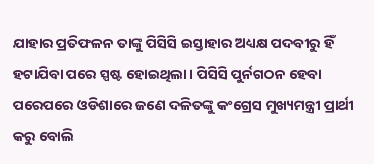ଯାହାର ପ୍ରତିଫଳନ ତାଙ୍କୁ ପିସିସି ଇସ୍ତାହାର ଅଧ୍ୟକ୍ଷ ପଦବୀରୁ ହିଁ ହଟାଯିବା ପରେ ସ୍ପଷ୍ଟ ହୋଇଥିଲା। ପିସିସି ପୁର୍ନଗଠନ ହେବା ପରେପରେ ଓଡିଶାରେ ଜଣେ ଦଳିତଙ୍କୁ କଂଗ୍ରେସ ମୁଖ୍ୟମନ୍ତ୍ରୀ ପ୍ରାର୍ଥୀ କରୁ ବୋଲି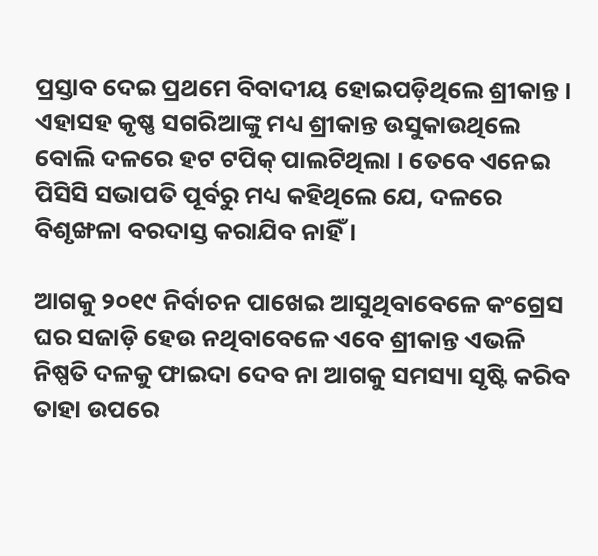ପ୍ରସ୍ତାବ ଦେଇ ପ୍ରଥମେ ବିବାଦୀୟ ହୋଇପଡ଼ିଥିଲେ ଶ୍ରୀକାନ୍ତ । ଏହାସହ କୃଷ୍ଣ ସଗରିଆଙ୍କୁ ମଧ୍ୟ ଶ୍ରୀକାନ୍ତ ଉସୁକାଉଥିଲେ ବୋଲି ଦଳରେ ହଟ ଟପିକ୍‌ ପାଲଟିଥିଲା । ତେବେ ଏନେଇ ପିସିସି ସଭାପତି ପୂର୍ବରୁ ମଧ୍ୟ କହିଥିଲେ ଯେ, ଦଳରେ ବିଶୃଙ୍ଖଳା ବରଦାସ୍ତ କରାଯିବ ନାହିଁ ।

ଆଗକୁ ୨୦୧୯ ନିର୍ବାଚନ ପାଖେଇ ଆସୁଥିବାବେଳେ କଂଗ୍ରେସ ଘର ସଜାଡ଼ି ହେଉ ନଥିବାବେଳେ ଏବେ ଶ୍ରୀକାନ୍ତ ଏଭଳି ନିଷ୍ପତି ଦଳକୁ ଫାଇଦା ଦେବ ନା ଆଗକୁ ସମସ୍ୟା ସୃଷ୍ଟି କରିବ ତାହା ଉପରେ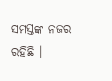ସମସ୍ତଙ୍କ ନଜର ରହିଛି ।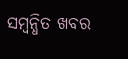ସମ୍ବନ୍ଧିତ ଖବର